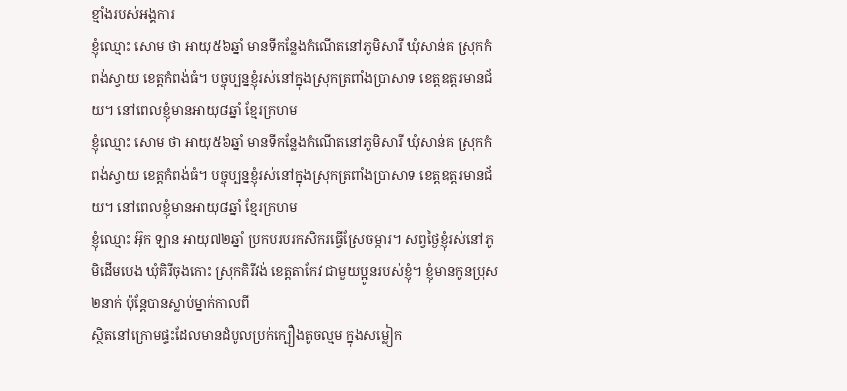ខ្មាំងរបស់អង្គការ
ខ្ញុំឈ្មោះ សោម ថា អាយុ៥៦ឆ្នាំ មានទីកន្លែងកំណើតនៅភូមិសារី ឃុំសាន់គ ស្រុកកំពង់ស្វាយ ខេត្ដកំពង់ធំ។ បច្ចុប្បន្នខ្ញុំរស់នៅក្នុងស្រុកត្រពាំងប្រាសាទ ខេត្ដឧត្ដរមានជ័យ។ នៅពេលខ្ញុំមានអាយុ៨ឆ្នាំ ខ្មែរក្រហម
ខ្ញុំឈ្មោះ សោម ថា អាយុ៥៦ឆ្នាំ មានទីកន្លែងកំណើតនៅភូមិសារី ឃុំសាន់គ ស្រុកកំពង់ស្វាយ ខេត្ដកំពង់ធំ។ បច្ចុប្បន្នខ្ញុំរស់នៅក្នុងស្រុកត្រពាំងប្រាសាទ ខេត្ដឧត្ដរមានជ័យ។ នៅពេលខ្ញុំមានអាយុ៨ឆ្នាំ ខ្មែរក្រហម
ខ្ញុំឈ្មោះ អ៊ុក ឡាន អាយុ៧២ឆ្នាំ ប្រកបរបរកសិករធ្វើស្រែចម្ការ។ សព្វថ្ងៃខ្ញុំរស់នៅភូមិដើមបេង ឃុំគិរីចុងកោះ ស្រុកគិរីវង់ ខេត្តតាកែវ ជាមួយប្អូនរបស់ខ្ញុំ។ ខ្ញុំមានកូនប្រុស២នាក់ ប៉ុន្តែបានស្លាប់ម្នាក់កាលពី
ស្ថិតនៅក្រោមផ្ទះដែលមានដំបូលប្រក់ក្បឿងតូចល្មម ក្នុងសម្លៀក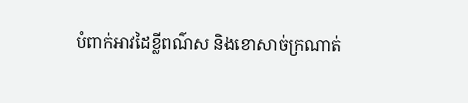បំពាក់អាវដៃខ្លីពណ៌ស និងខោសាច់ក្រណាត់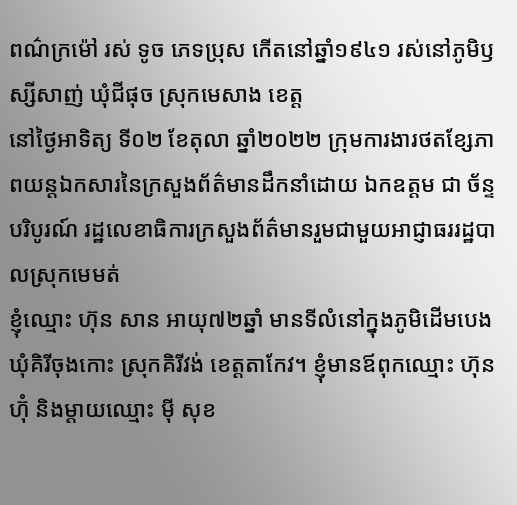ពណ៌ក្រម៉ៅ រស់ ទូច ភេទប្រុស កើតនៅឆ្នាំ១៩៤១ រស់នៅភូមិឫស្សីសាញ់ ឃុំជីផុច ស្រុកមេសាង ខេត្ត
នៅថ្ងៃអាទិត្យ ទី០២ ខែតុលា ឆ្នាំ២០២២ ក្រុមការងារថតខ្សែភាពយន្តឯកសារនៃក្រសួងព័ត៌មានដឹកនាំដោយ ឯកឧត្តម ជា ច័ន្ទបរិបូរណ៍ រដ្ឋលេខាធិការក្រសួងព័ត៌មានរួមជាមួយអាជ្ញាធររដ្ឋបាលស្រុកមេមត់
ខ្ញុំឈ្មោះ ហ៊ុន សាន អាយុ៧២ឆ្នាំ មានទីលំនៅក្នុងភូមិដើមបេង ឃុំគិរីចុងកោះ ស្រុកគិរីវង់ ខេត្តតាកែវ។ ខ្ញុំមានឪពុកឈ្មោះ ហ៊ុន ហ៊ុំ និងម្តាយឈ្មោះ ម៉ី សុខ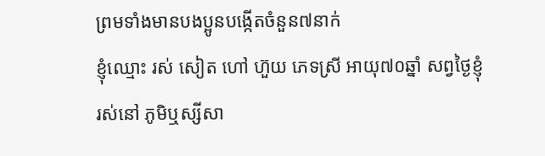ព្រមទាំងមានបងប្អូនបង្កើតចំនួន៧នាក់
ខ្ញុំឈ្មោះ រស់ សៀត ហៅ ហ៊ួយ ភេទស្រី អាយុ៧០ឆ្នាំ សព្វថ្ងៃខ្ញុំរស់នៅ ភូមិឬស្សីសា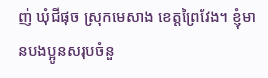ញ់ ឃុំជីផុច ស្រុកមេសាង ខេត្តព្រៃវែង។ ខ្ញុំមានបងប្អូនសរុបចំនួ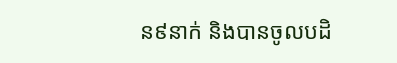ន៩នាក់ និងបានចូលបដិ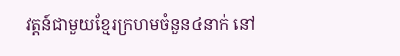វត្តន៍ជាមួយខ្មែរក្រហមចំនួន៤នាក់ នៅ